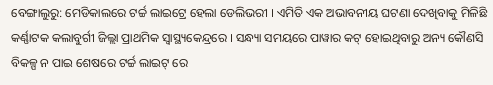ବେଙ୍ଗାଲୁରୁ: ମେଡିକାଲରେ ଟର୍ଚ୍ଚ ଲାଇଟ୍ରେ ହେଲା ଡେଲିଭରୀ । ଏମିତି ଏକ ଅଭାବନୀୟ ଘଟଣା ଦେଖିବାକୁ ମିଳିଛି କର୍ଣ୍ଣାଟକ କଲାବୁର୍ଗୀ ଜିଲ୍ଲା ପ୍ରାଥମିକ ସ୍ବାସ୍ଥ୍ୟକେନ୍ଦ୍ରରେ । ସନ୍ଧ୍ୟା ସମୟରେ ପାୱାର କଟ୍ ହୋଇଥିବାରୁ ଅନ୍ୟ କୌଣସି ବିକଳ୍ପ ନ ପାଇ ଶେଷରେ ଟର୍ଚ୍ଚ ଲାଇଟ୍ ରେ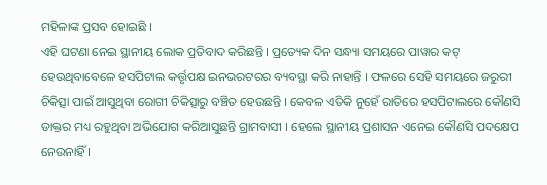ମହିଳାଙ୍କ ପ୍ରସବ ହୋଇଛି ।
ଏହି ଘଟଣା ନେଇ ସ୍ଥାନୀୟ ଲୋକ ପ୍ରତିବାଦ କରିଛନ୍ତି । ପ୍ରତ୍ୟେକ ଦିନ ସନ୍ଧ୍ୟା ସମୟରେ ପାୱାର କଟ୍ ହେଉଥିବାବେଳେ ହସପିଟାଲ କର୍ତ୍ତୃପକ୍ଷ ଇନଭରଟରର ବ୍ୟବସ୍ଥା କରି ନାହାନ୍ତି । ଫଳରେ ସେହି ସମୟରେ ଜରୁରୀ ଚିକିତ୍ସା ପାଇଁ ଆସୁଥିବା ରୋଗୀ ଚିକିତ୍ସାରୁ ବଞ୍ଚିତ ହେଉଛନ୍ତି । କେବଳ ଏତିକି ନୁହେଁ ରାତିରେ ହସପିଟାଲରେ କୌଣସି ଡାକ୍ତର ମଧ୍ୟ ରହୁଥିବା ଅଭିଯୋଗ କରିଆସୁଛନ୍ତି ଗ୍ରାମବାସୀ । ହେଲେ ସ୍ଥାନୀୟ ପ୍ରଶାସନ ଏନେଇ କୌଣସି ପଦକ୍ଷେପ ନେଉନାହିଁ ।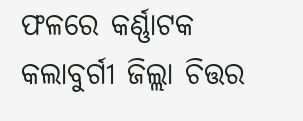ଫଳରେ କର୍ଣ୍ଣାଟକ କଲାବୁର୍ଗୀ ଜିଲ୍ଲା ଚିତ୍ତର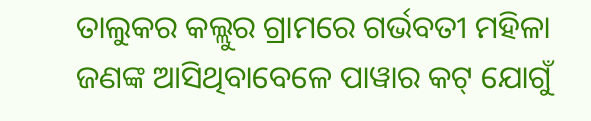ତାଲୁକର କଲ୍ଲୁର ଗ୍ରାମରେ ଗର୍ଭବତୀ ମହିଳା ଜଣଙ୍କ ଆସିଥିବାବେଳେ ପାୱାର କଟ୍ ଯୋଗୁଁ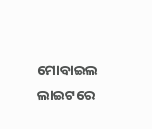ମୋବାଇଲ ଲାଇଟରେ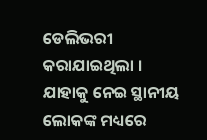ଡେଲିଭରୀ କରାଯାଇଥିଲା । ଯାହାକୁ ନେଇ ସ୍ଥାନୀୟ ଲୋକଙ୍କ ମଧ୍ୟରେ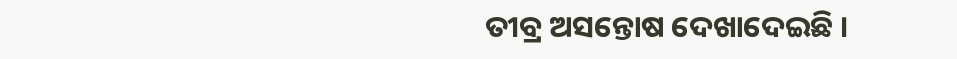ତୀବ୍ର ଅସନ୍ତୋଷ ଦେଖାଦେଇଛି ।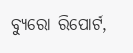ବ୍ୟୁରୋ ରିପୋର୍ଟ,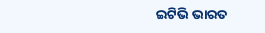ଇଟିଭି ଭାରତ